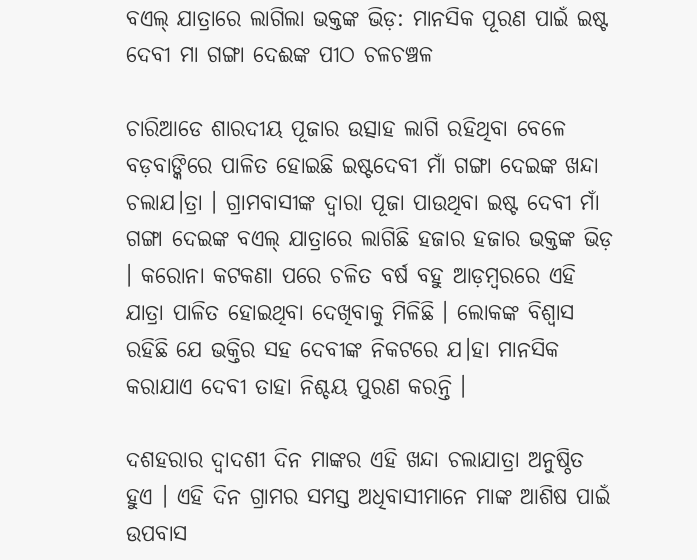ବଏଲ୍ ଯାତ୍ରାରେ ଲାଗିଲା ଭକ୍ତଙ୍କ ଭିଡ଼: ମାନସିକ ପୂରଣ ପାଇଁ ଇଷ୍ଟ ଦେବୀ ମା ଗଙ୍ଗା ଦେଈଙ୍କ ପୀଠ ଚଳଚଞ୍ଚଳ

ଚାରିଆଡେ ଶାରଦୀୟ ପୂଜାର ଉତ୍ସାହ ଲାଗି ରହିଥିବା ବେଳେ ବଡ଼ବାଙ୍କିରେ ପାଳିତ ହୋଇଛି ଇଷ୍ଟଦେବୀ ମାଁ ଗଙ୍ଗା ଦେଇଙ୍କ ଖନ୍ଦା ଚଲାଯ।ତ୍ରା । ଗ୍ରାମବାସୀଙ୍କ ଦ୍ୱାରା ପୂଜା ପାଉଥିବା ଇଷ୍ଟ ଦେବୀ ମାଁ ଗଙ୍ଗା ଦେଇଙ୍କ ବଏଲ୍ ଯାତ୍ରାରେ ଲାଗିଛି ହଜାର ହଜାର ଭକ୍ତଙ୍କ ଭିଡ଼ । କରୋନା କଟକଣା ପରେ ଚଳିତ ବର୍ଷ ବହୁ ଆଡ଼ମ୍ବରରେ ଏହି ଯାତ୍ରା ପାଳିତ ହୋଇଥିବା ଦେଖିବାକୁ ମିଳିଛି । ଲୋକଙ୍କ ବିଶ୍ୱାସ ରହିଛି ଯେ ଭକ୍ତିର ସହ ଦେବୀଙ୍କ ନିକଟରେ ଯ।ହା ମାନସିକ କରାଯାଏ ଦେବୀ ତାହା ନିଶ୍ଚୟ ପୁରଣ କରନ୍ତି ।

ଦଶହରାର ଦ୍ୱାଦଶୀ ଦିନ ମାଙ୍କର ଏହି ଖନ୍ଦା ଚଲାଯାତ୍ରା ଅନୁଷ୍ଠିତ ହୁଏ । ଏହି ଦିନ ଗ୍ରାମର ସମସ୍ତ ଅଧିବାସୀମାନେ ମାଙ୍କ ଆଶିଷ ପାଇଁ ଉପବାସ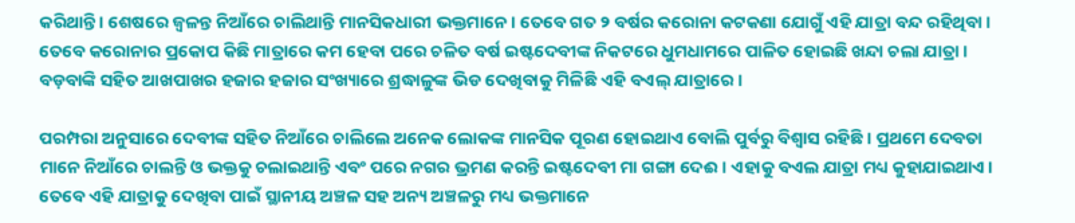କରିଥାନ୍ତି । ଶେଷରେ ଜ୍ୱଳନ୍ତ ନିଆଁରେ ଚାଲିଥାନ୍ତି ମାନସିକଧାରୀ ଭକ୍ତମାନେ । ତେବେ ଗତ ୨ ବର୍ଷର କରୋନା କଟକଣା ଯୋଗୁଁ ଏହି ଯାତ୍ରା ବନ୍ଦ ରହିଥିବା । ତେବେ କରୋନାର ପ୍ରକୋପ କିଛି ମାତ୍ରାରେ କମ ହେବା ପରେ ଚଳିତ ବର୍ଷ ଇଷ୍ଟଦେବୀଙ୍କ ନିକଟରେ ଧୁମଧାମରେ ପାଳିତ ହୋଇଛି ଖନ୍ଦା ଚଲା ଯାତ୍ରା । ବଡ଼ବାଙ୍କି ସହିତ ଆଖପାଖର ହଜାର ହଜାର ସଂଖ୍ୟାରେ ଶ୍ରଦ୍ଧାଳୁଙ୍କ ଭିଡ ଦେଖିବାକୁ ମିଳିଛି ଏହି ବଏଲ୍ ଯାତ୍ରାରେ ।

ପରମ୍ପରା ଅନୁସାରେ ଦେବୀଙ୍କ ସହିତ ନିଆଁରେ ଚାଲିଲେ ଅନେକ ଲୋକଙ୍କ ମାନସିକ ପୂରଣ ହୋଇଥାଏ ବୋଲି ପୁର୍ବରୁ ବିଶ୍ୱାସ ରହିଛି । ପ୍ରଥମେ ଦେବତା ମାନେ ନିଆଁରେ ଚାଲନ୍ତି ଓ ଭକ୍ତକୁ ଚଲାଇଥାନ୍ତି ଏବଂ ପରେ ନଗର ଭ୍ରମଣ କରନ୍ତି ଇଷ୍ଟଦେବୀ ମା ଗଙ୍ଗା ଦେଈ। ଏହାକୁ ବଏଲ ଯାତ୍ରା ମଧ୍ୟ କୁହାଯାଇଥାଏ । ତେବେ ଏହି ଯାତ୍ରାକୁ ଦେଖିବା ପାଇଁ ସ୍ଥାନୀୟ ଅଞ୍ଚଳ ସହ ଅନ୍ୟ ଅଞ୍ଚଳରୁ ମଧ୍ୟ ଭକ୍ତମାନେ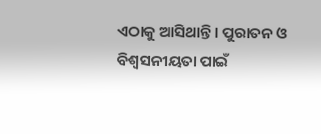ଏଠାକୁ ଆସିଥାନ୍ତି । ପୁରାତନ ଓ ବିଶ୍ୱସନୀୟତା ପାଇଁ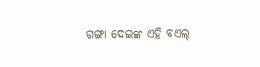ଗଙ୍ଗା ଦେଇଙ୍କ ଏହି ବଏଲ୍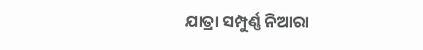ଯାତ୍ରା ସମ୍ପୁର୍ଣ୍ଣ ନିଆରା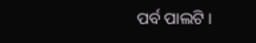ପର୍ବ ପାଲଟି ।